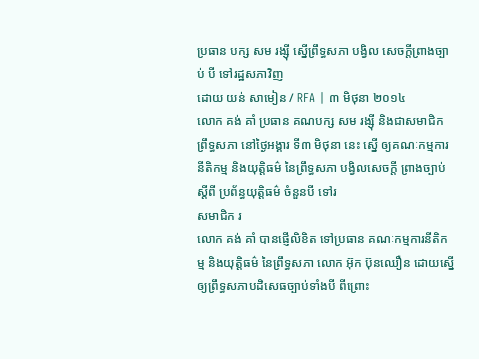ប្រធាន បក្ស សម រង្ស៊ី ស្នើព្រឹទ្ធសភា បង្វិល សេចក្ដីព្រាងច្បាប់ បី ទៅរដ្ឋសភាវិញ
ដោយ យន់ សាមៀន / RFA | ៣ មិថុនា ២០១៤
លោក គង់ គាំ ប្រធាន គណបក្ស សម រង្ស៊ី និងជាសមាជិក ព្រឹទ្ធសភា នៅថ្ងៃអង្គារ ទី៣ មិថុនា នេះ ស្នើ ឲ្យគណៈកម្មការ នីតិកម្ម និងយុត្តិធម៌ នៃព្រឹទ្ធសភា បង្វិលសេចក្តី ព្រាងច្បាប់ ស្ដីពី ប្រព័ន្ធយុត្តិធម៌ ចំនួនបី ទៅរ
សមាជិក រ
លោក គង់ គាំ បានផ្ញើលិខិត ទៅប្រធាន គណៈកម្មការនីតិកម្ម និងយុត្តិធម៌ នៃព្រឹទ្ធសភា លោក អ៊ុក ប៊ុនឈឿន ដោយស្នើឲ្យព្រឹទ្ធសភាបដិសេធច្បាប់ទាំងបី ពីព្រោះ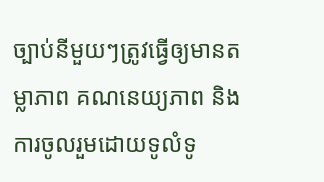ច្បាប់នីមួយៗត្រូវធ្វើឲ្យមានតម្លាភាព គណនេយ្យភាព និងការចូលរួមដោយទូលំទូ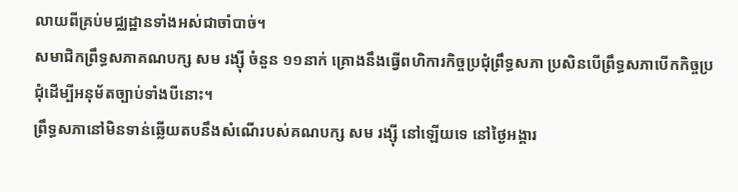លាយពីគ្រប់មជ្ឈដ្ឋានទាំងអស់ជាចាំបាច់។
សមាជិកព្រឹទ្ធសភាគណបក្ស សម រង្ស៊ី ចំនួន ១១នាក់ គ្រោងនឹងធ្វើពហិការកិច្ចប្រជុំព្រឹទ្ធសភា ប្រសិនបើព្រឹទ្ធសភាបើកកិច្ចប្រជុំដើម្បីអនុម័តច្បាប់ទាំងបីនោះ។
ព្រឹទ្ធសភានៅមិនទាន់ឆ្លើយតបនឹងសំណើរបស់គណបក្ស សម រង្ស៊ី នៅឡើយទេ នៅថ្ងៃអង្គារ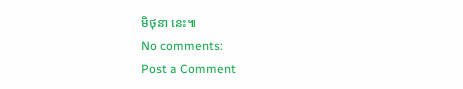មិថុនា នេះ៕
No comments:
Post a Comment